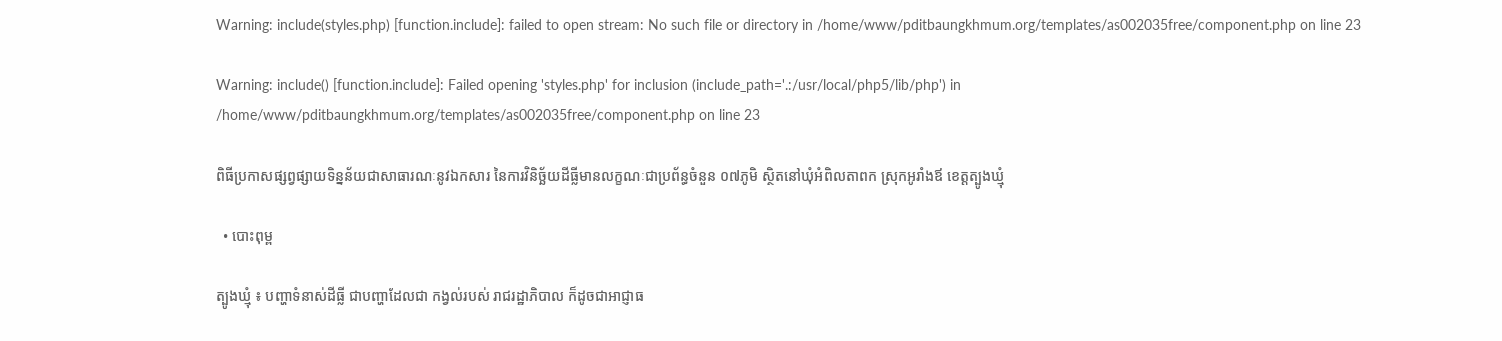Warning: include(styles.php) [function.include]: failed to open stream: No such file or directory in /home/www/pditbaungkhmum.org/templates/as002035free/component.php on line 23

Warning: include() [function.include]: Failed opening 'styles.php' for inclusion (include_path='.:/usr/local/php5/lib/php') in /home/www/pditbaungkhmum.org/templates/as002035free/component.php on line 23

ពិធីប្រកាសផ្សព្វផ្សាយទិន្នន័យជាសាធារណៈនូវឯកសារ នៃការវិនិច្ឆ័យដីធ្លីមានលក្ខណៈជាប្រព័ន្ធចំនួន ០៧ភូមិ ស្ថិតនៅឃុំអំពិលតាពក ស្រុកអូរាំងឪ ខេត្តត្បូងឃ្មុំ

  • បោះពុម្ព

ត្បូងឃ្មុំ ៖ បញ្ហាទំនាស់ដីធ្លី ជាបញ្ហាដែលជា កង្វល់របស់ រាជរដ្ឋាភិបាល ក៏ដូចជាអាជ្ញាធ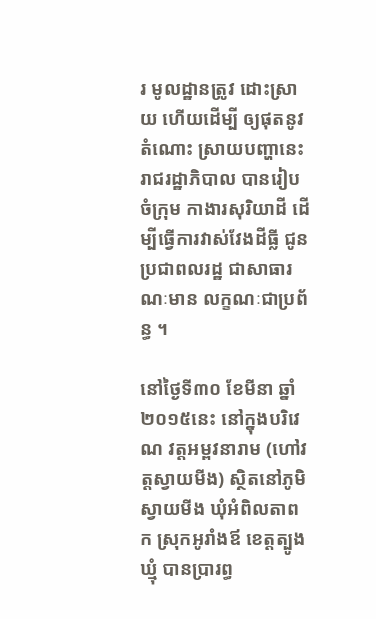រ មូលដ្ឋានត្រូវ ដោះស្រាយ ហើយដើម្បី ឲ្យផុតនូវតំណោះ ស្រាយបញ្ហានេះ រាជរដ្ឋាភិបាល បានរៀបចំក្រុម កាងារសុរិយាដី ដើម្បីធ្វើការវាស់វែងដីធ្លី ជូនប្រជាពលរដ្ឋ ជាសាធារណៈមាន លក្ខណៈជាប្រព័ន្ធ ។

នៅថ្ងៃទី៣០ ខែមីនា ឆ្នាំ២០១៥នេះ នៅក្នុងបរិវេណ វត្តអម្ពវនារាម (ហៅវត្តស្វាយមីង) ស្ថិតនៅភូមិស្វាយមីង ឃុំអំពិលតាពក ស្រុកអូរាំងឪ ខេត្តត្បូងឃ្មុំ បានប្រារព្ធ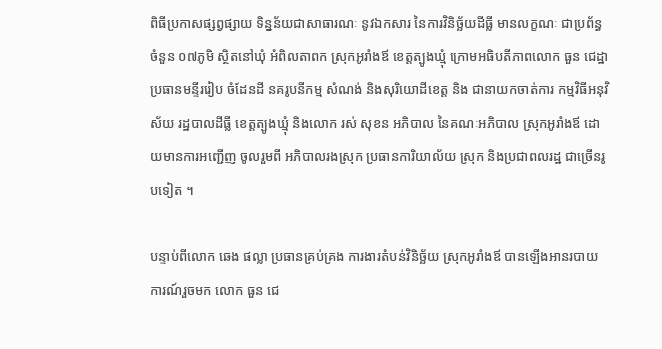ពិធីប្រកាសផ្សព្វផ្សាយ ទិន្នន័យជាសាធារណៈ នូវឯកសារ នៃការវិនិច្ឆ័យដីធ្លី មានលក្ខណៈ ជាប្រព័ន្ធ ចំនួន ០៧ភូមិ ស្ថិតនៅឃុំ អំពិលតាពក ស្រុកអូរាំងឪ ខេត្តត្បូងឃ្មុំ ក្រោមអធិបតីភាពលោក ធួន ជេដ្ឋា ប្រធានមន្ទីររៀប ចំដែនដី នគរូបនីកម្ម សំណង់ និងសុរិយោដីខេត្ត និង ជានាយកចាត់ការ កម្មវិធីអនុវិស័យ រដ្ឋបាលដីធ្លី ខេត្តត្បូងឃ្មុំ និងលោក រស់ សុខន អភិបាល នៃគណៈអភិបាល ស្រុកអូរាំងឪ ដោយមានការអញ្ជើញ ចូលរួមពី អភិបាលរងស្រុក ប្រធានការិយាល័យ ស្រុក និងប្រជាពលរដ្ឋ ជាច្រើនរូបទៀត ។

បន្ទាប់ពីលោក ឆេង ផល្លា ប្រធានគ្រប់គ្រង ការងារតំបន់វិនិច្ឆ័យ ស្រុកអូរាំងឪ បានឡើងអានរបាយ ការណ៍រួចមក លោក ធួន ជេ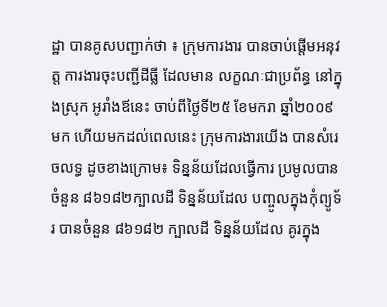ដ្ឋា បានគូសបញ្ជាក់ថា ៖ ក្រុមការងារ បានចាប់ផ្ដើមអនុវត្ត ការងារចុះបញ្ជីដីធ្លី ដែលមាន លក្ខណៈជាប្រព័ន្ធ នៅក្នុងស្រុក អូរាំងឪនេះ ចាប់ពីថ្ងៃទី២៥ ខែមករា ឆ្នាំ២០០៩ មក ហើយមកដល់ពេលនេះ ក្រុមការងារយើង បានសំរេចលទ្ធ ដូចខាងក្រោម៖ ទិន្នន័យដែលធ្វើការ ប្រមូលបានចំនួន ៨៦១៨២ក្បាលដី ទិន្នន័យដែល បញ្ចូលក្នុងកុំព្យូទ័រ បានចំនួន ៨៦១៨២ ក្បាលដី ទិន្នន័យដែល គូរក្នុង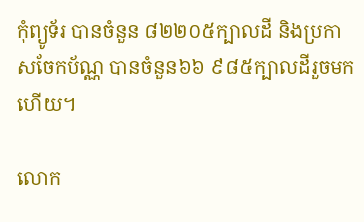កុំព្យូទ័រ បានចំនួន ៨២២០៥ក្បាលដី និងប្រកាសចែកប័ណ្ណ បានចំនួន៦៦ ៩៨៥ក្បាលដីរួចមកហើយ។

លោក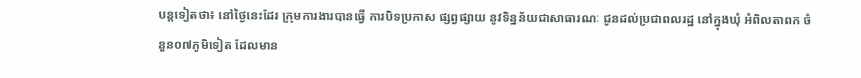បន្តទៀតថា៖ នៅថ្ងៃនេះដែរ ក្រុមការងារបានធ្វើ ការបិទប្រកាស ផ្សព្វផ្សាយ នូវទិន្នន័យជាសាធារណៈ ជូនដល់ប្រជាពលរដ្ឋ នៅក្នុងឃុំ អំពិលតាពក ចំនួន០៧ភូមិទៀត ដែលមាន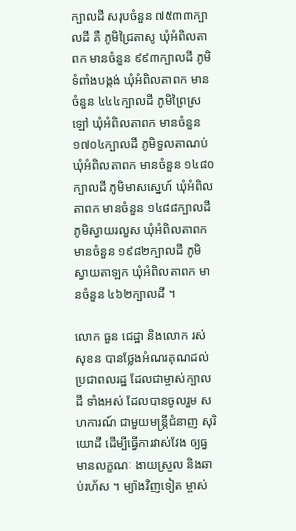ក្បាលដី សរុបចំនួន ៧៥៣៣ក្បាលដី គឺ ភូមិជ្រៃតាសូ ឃុំអំពិលតាពក មានចំនួន ៩៩៣ក្បាលដី ភូមិទំពាំងបង្កង់ ឃុំអំពិលតាពក មានចំនួន ៤៤៤ក្បាលដី ភូមិព្រៃស្រឡៅ ឃុំអំពិលតាពក មានចំនួន ១៧០៤ក្បាលដី ភូមិទួលតាណប់ ឃុំអំពិលតាពក មានចំនួន ១៤៨០ក្បាលដី ភូមិមាសស្នេហ៍ ឃុំអំពិលតាពក មានចំនួន ១៤៨៨ក្បាលដី ភូមិស្វាយរលួស ឃុំអំពិលតាពក មានចំនួន ១៩៨២ក្បាលដី ភូមិស្វាយតាឡក ឃុំអំពិលតាពក មានចំនួន ៤៦២ក្បាលដី ។

លោក ធួន ជេដ្ឋា និងលោក រស់ សុខន បានថ្លែងអំណរគុណដល់ ប្រជាពលរដ្ឋ ដែលជាម្ចាស់ក្បាលដី ទាំងអស់ ដែលបានចូលរួម សហការណ៍ ជាមួយមន្ត្រីជំនាញ សុរិយោដី ដើម្បីធ្វើការវាស់វែង ឲ្យធ្វមានលក្ខណៈ ងាយស្រួល និងឆាប់រហ័ស ។ ម្យ៉ាងវិញទៀត ម្ចាស់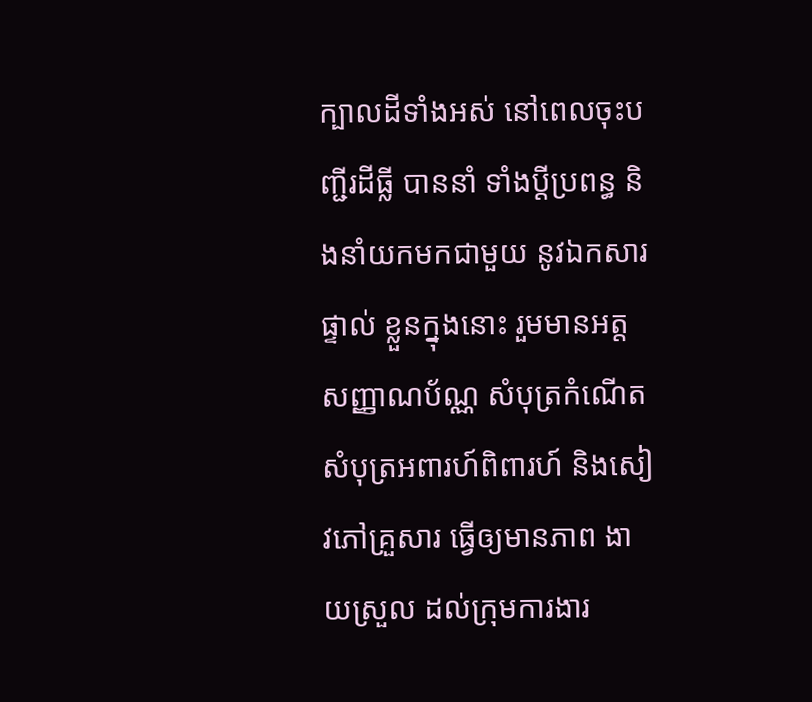ក្បាលដីទាំងអស់ នៅពេលចុះបញ្ជីរដីធ្លី បាននាំ ទាំងប្ដីប្រពន្ធ និងនាំយកមកជាមួយ នូវឯកសារផ្ទាល់ ខ្លួនក្នុងនោះ រួមមានអត្តសញ្ញាណប័ណ្ណ សំបុត្រកំណើត សំបុត្រអពារហ៍ពិពារហ៍ និងសៀវភៅគ្រួសារ ធ្វើឲ្យមានភាព ងាយស្រួល ដល់ក្រុមការងារ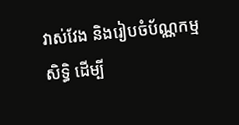វាស់វែង និងរៀបចំប័ណ្ណកម្មសិទ្ធិ ដើម្បី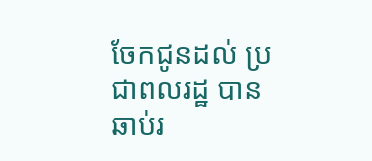ចែកជូនដល់ ប្រជាពលរដ្ឋ បានឆាប់រ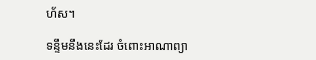ហ័ស។

ទន្ទឹមនឹងនេះដែរ ចំពោះអាណាព្យា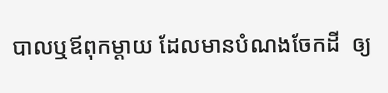បាលឬឪពុកម្ដាយ ដែលមានបំណងចែកដី  ឲ្យ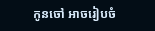កូនចៅ អាចរៀបចំ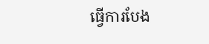ធ្វើការបែង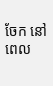ចែក នៅពេល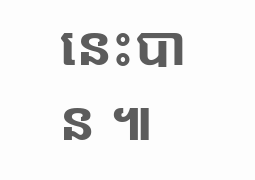នេះបាន ៕